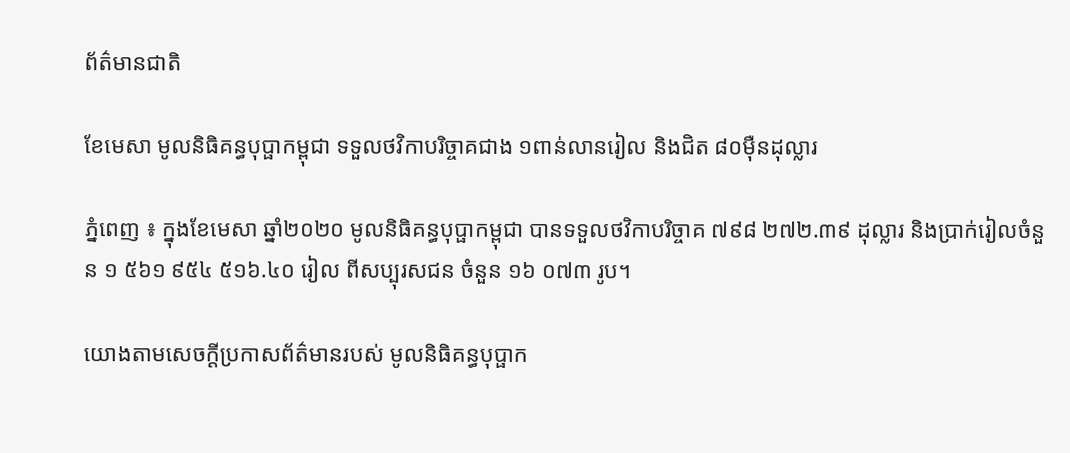ព័ត៌មានជាតិ

ខែមេសា មូលនិធិគន្ធបុប្ផាកម្ពុជា ទទួលថវិកាបរិច្ចាគជាង ១ពាន់លានរៀល និងជិត ៨០ម៉ឺនដុល្លារ

ភ្នំពេញ ៖ ក្នុងខែមេសា ឆ្នាំ២០២០ មូលនិធិគន្ធបុប្ផាកម្ពុជា បានទទួលថវិកាបរិច្ចាគ ៧៩៨ ២៧២.៣៩ ដុល្លារ និងប្រាក់រៀលចំនួន ១ ៥៦១ ៩៥៤ ៥១៦.៤០ រៀល ពីសប្បុរសជន ចំនួន ១៦ ០៧៣ រូប។

យោងតាមសេចក្ដីប្រកាសព័ត៌មានរបស់ មូលនិធិគន្ធបុប្ផាក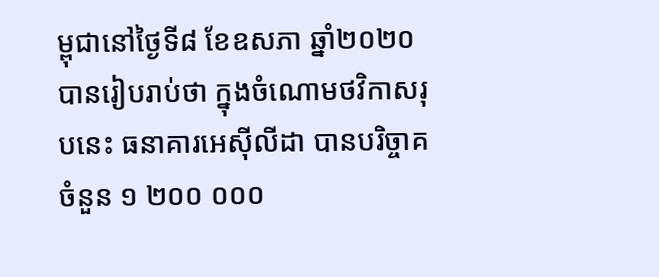ម្ពុជានៅថ្ងៃទី៨ ខែឧសភា ឆ្នាំ២០២០ បានរៀបរាប់ថា ក្នុងចំណោមថវិកាសរុបនេះ ធនាគារអេស៊ីលីដា បានបរិច្ចាគចំនួន ១ ២០០ ០០០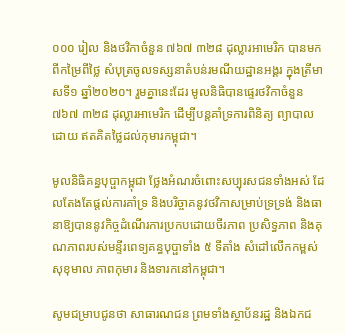០០០ រៀល និងថវិកាចំនួន ៧៦៧ ៣២៨ ដុល្លារអាមេរិក បានមកពីកម្រៃពីថ្លៃ សំបុត្រចូលទស្សនាតំបន់រមណីយដ្ឋានអង្គរ ក្នុងត្រីមាសទី១ ឆ្នាំ២០២០។ រួមគ្នានេះដែរ មូលនិធិបានផ្ទេរថវិកាចំនួន ៧៦៧ ៣២៨ ដុល្លារអាមេរិក ដើម្បីបន្តគាំទ្រការពិនិត្យ ព្យាបាល ដោយ ឥតគិតថ្លៃដល់កុមារកម្ពុជា។

មូលនិធិគន្ធបុប្ផាកម្ពុជា ថ្លែងអំណរចំពោះសប្បុរសជនទាំងអស់ ដែលតែងតែផ្តល់ការគាំទ្រ និងបរិច្ចាគនូវថវិកាសម្រាប់ទ្រទ្រង់ និងធានាឱ្យបាននូវកិច្ចដំណើរការប្រកបដោយចីរភាព ប្រសិទ្ធភាព និងគុណភាពរបស់មន្ទីរពេទ្យគន្ធបុប្ផាទាំង ៥ ទីតាំង សំដៅលើកកម្ពស់សុខុមាល ភាពកុមារ និងទារកនៅកម្ពុជា។

សូមជម្រាបជូនថា សាធារណជន ព្រមទាំងស្ថាប័នរដ្ឋ និងឯកជ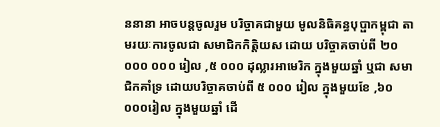ននានា អាចបន្តចូលរួម បរិច្ចាគជាមួយ មូលនិធិគន្ធបុប្ផាកម្ពុជា តាមរយៈការចូលជា សមាជិកកិត្តិយស ដោយ បរិច្ចាគចាប់ពី ២០ ០០០ ០០០ រៀល ,៥ ០០០ ដុល្លារអាមេរិក ក្នុងមួយឆ្នាំ ឬជា សមាជិកគាំទ្រ ដោយបរិច្ចាគចាប់ពី ៥ ០០០ រៀល ក្នុងមួយខែ ,៦០ ០០០រៀល ក្នុងមួយឆ្នាំ ដើ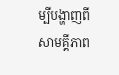ម្បីបង្ហាញពីសាមគ្គីភាព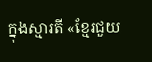ក្នុងស្មារតី «ខ្មែរជួយ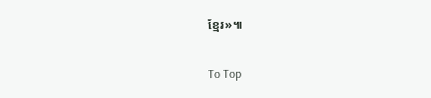ខ្មែរ»៕

To Top